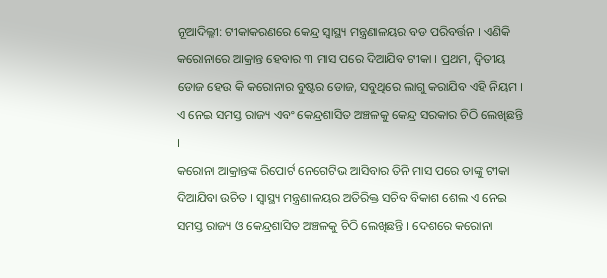ନୂଆଦିଲ୍ଳୀ: ଟୀକାକରଣରେ କେନ୍ଦ୍ର ସ୍ୱାସ୍ଥ୍ୟ ମନ୍ତ୍ରଣାଳୟର ବଡ ପରିବର୍ତ୍ତନ । ଏଣିକି କରୋନାରେ ଆକ୍ରାନ୍ତ ହେବାର ୩ ମାସ ପରେ ଦିଆଯିବ ଟୀକା । ପ୍ରଥମ, ଦ୍ୱିତୀୟ ଡୋଜ ହେଉ କି କରୋନାର ବୁଷ୍ଟର ଡୋଜ, ସବୁଥିରେ ଲାଗୁ କରାଯିବ ଏହି ନିୟମ । ଏ ନେଇ ସମସ୍ତ ରାଜ୍ୟ ଏବଂ କେନ୍ଦ୍ରଶାସିତ ଅଞ୍ଚଳକୁ କେନ୍ଦ୍ର ସରକାର ଚିଠି ଲେଖିଛନ୍ତି ।
କରୋନା ଆକ୍ରାନ୍ତଙ୍କ ରିପୋର୍ଟ ନେଗେଟିଭ ଆସିବାର ତିନି ମାସ ପରେ ତାଙ୍କୁ ଟୀକା ଦିଆଯିବା ଉଚିତ । ସ୍ୱାସ୍ଥ୍ୟ ମନ୍ତ୍ରଣାଳୟର ଅତିରିକ୍ତ ସଚିବ ବିକାଶ ଶେଲ ଏ ନେଇ ସମସ୍ତ ରାଜ୍ୟ ଓ କେନ୍ଦ୍ରଶାସିତ ଅଞ୍ଚଳକୁ ଚିଠି ଲେଖିଛନ୍ତି । ଦେଶରେ କରୋନା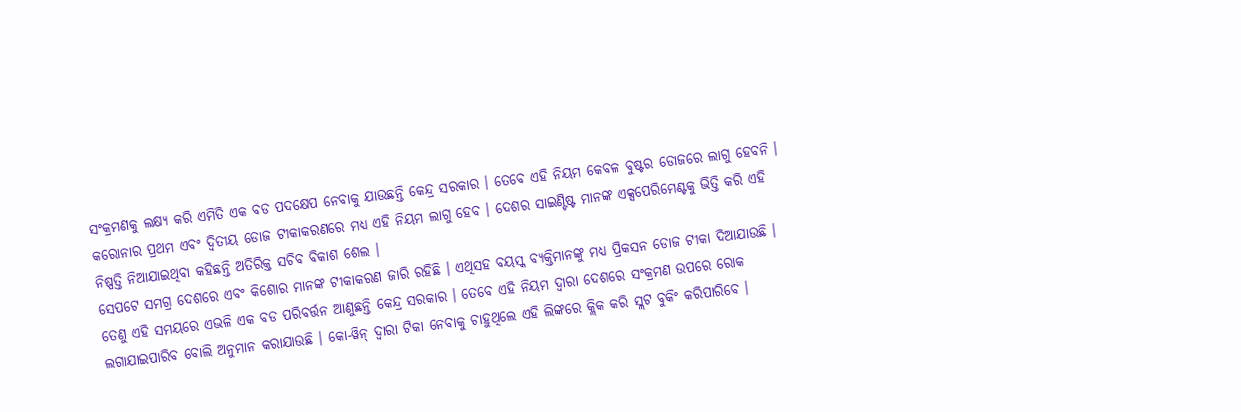ସଂକ୍ରମଣକୁ ଲକ୍ଷ୍ୟ କରି ଏମିତି ଏକ ବଡ ପଦକ୍ଷେପ ନେବାକୁ ଯାଉଛନ୍ତି କେନ୍ଦ୍ର ସରକାର । ତେବେ ଏହି ନିୟମ କେବଳ ବୁଷ୍ଟର ଡୋଜରେ ଲାଗୁ ହେବନି । କରୋନାର ପ୍ରଥମ ଏବଂ ଦ୍ୱିତୀୟ ଡୋଜ ଟୀକାକରଣରେ ମଧ୍ୟ ଏହି ନିୟମ ଲାଗୁ ହେବ । ଦେଶର ସାଇଣ୍ଟିଷ୍ଟ ମାନଙ୍କ ଏକ୍ସପେରିମେଣ୍ଟକୁ ଭିତ୍ତି କରି ଏହି ନିଷ୍ପତ୍ତି ନିଆଯାଇଥିବା କହିଛନ୍ତି ଅତିରିକ୍ତ ସଚିବ ବିକାଶ ଶେଲ ।
ସେପଟେ ସମଗ୍ର ଦେଶରେ ଏବଂ କିଶୋର ମାନଙ୍କ ଟୀକାକରଣ ଜାରି ରହିଛି । ଏଥିସହ ବୟସ୍କ ବ୍ୟକ୍ତିମାନଙ୍କୁ ମଧ୍ୟ ପ୍ରିକସନ ଡୋଜ ଟୀକା ଦିଆଯାଉଛି । ତେଣୁ ଏହି ସମୟରେ ଏଭଳି ଏକ ବଡ ପରିବର୍ତ୍ତନ ଆଣୁଛନ୍ତି କେନ୍ଦ୍ର ସରକାର । ତେବେ ଏହି ନିୟମ ଦ୍ୱାରା ଦେଶରେ ସଂକ୍ରମଣ ଉପରେ ରୋକ ଲଗାଯାଇପାରିବ ବୋଲି ଅନୁମାନ କରାଯାଉଛି । କୋ-ୱିନ୍ ଦ୍ୱାରା ଟିକା ନେବାକୁ ଚାହୁଥିଲେ ଏହି ଲିଙ୍କରେ କ୍ଲିକ କରି ସ୍ଲଟ ବୁକିଂ କରିପାରିବେ ।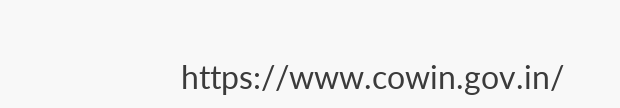https://www.cowin.gov.in/